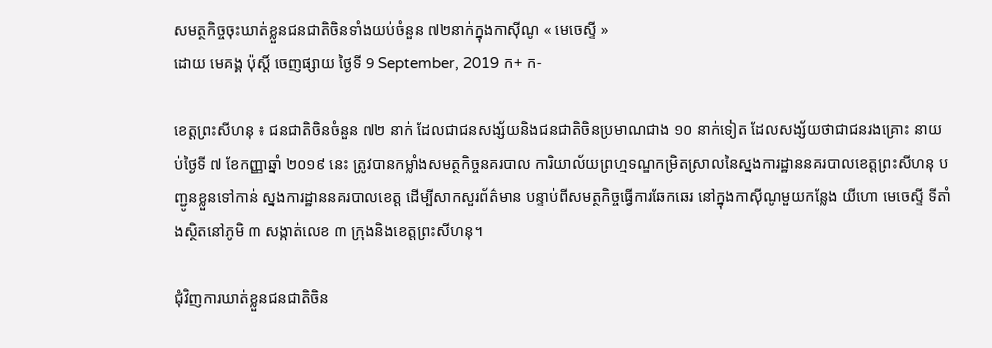សមត្ថកិច្ចចុះឃាត់ខ្លួនជនជាតិចិនទាំងយប់ចំនួន ៧២នាក់ក្នុងកាស៊ីណូ « មេចេស្ទី »
ដោយ មេគង្គ ប៉ុស្តិ៍ ចេញផ្សាយ ថ្ងៃទី 9 September, 2019 ក+ ក-

ខេត្តព្រះសីហនុ ៖ ជនជាតិចិនចំនួន ៧២ នាក់ ដែលជាជនសង្ស័យនិងជនជាតិចិនប្រមាណជាង ១០ នាក់ទៀត ដែលសង្ស័យថាជាជនរងគ្រោះ នាយប់ថ្ងៃទី ៧ ខែកញ្ញាឆ្នាំ ២០១៩ នេះ ត្រូវបានកម្លាំងសមត្ថកិច្ចនគរបាល ការិយាល័យព្រហ្មទណ្ឌកម្រិតស្រាលនៃស្នងការដ្ឋាននគរបាលខេត្តព្រះសីហនុ បញ្ជូនខ្លួនទៅកាន់ ស្នងការដ្ឋាននគរបាលខេត្ត ដើម្បីសាកសួរព័ត៌មាន បន្ទាប់ពីសមត្ថកិច្ចធ្វើការឆែកឆេរ នៅក្នុងកាស៊ីណូមួយកន្លែង យីហោ មេចេស្ទី ទីតាំងស្ថិតនៅភូមិ ៣ សង្កាត់លេខ ៣ ក្រុងនិងខេត្តព្រះសីហនុ។

ជុំវិញការឃាត់ខ្លួនជនជាតិចិន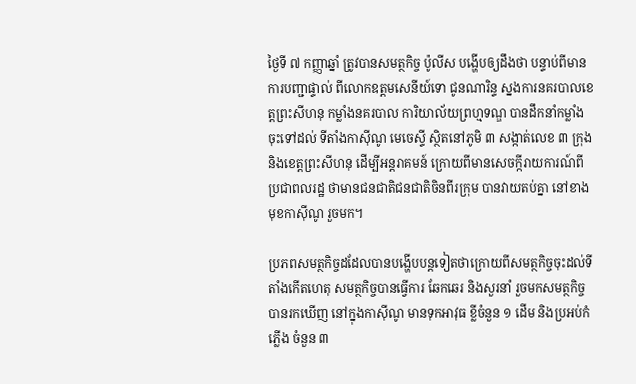ថ្ងៃទី ៧ កញ្ញាឆ្នាំ ត្រូវបានសមត្ថកិច្ច ប៉ូលីស បង្ហើបឲ្យដឹងថា បន្ទាប់ពីមានការបញ្ជាផ្ទាល់ ពីលោកឧត្តមសេនីយ៍ទោ ជូនណារិន្ទ ស្នងការនគរបាលខេត្តព្រះសីហនុ កម្លាំងនគរបាល ការិយាល័យព្រហ្មទណ្ឌ បានដឹកនាំកម្លាំងចុះទៅដល់ ទីតាំងកាសុីណូ មេចេស្ទី ស្ថិតនៅភូមិ ៣ សង្កាត់លេខ ៣ ក្រុងនិងខេត្តព្រះសីហនុ ដើម្បីអន្តរាគមន៍ ក្រោយពីមានសេចក្កីរាយការណ៍ពីប្រជាពលរដ្ឋ ថាមានជនជាតិជនជាតិចិនពីរក្រុម បានវាយតប់គ្នា នៅខាងមុខកាស៊ីណូ រួចមក។

ប្រភពសមត្ថកិច្ចដដែលបានបង្ហើបបន្តទៀតថាក្រោយពីសមត្ថកិច្ចចុះដល់ទីតាំងកើតហេតុ សមត្ថកិច្ចបានធ្វើការ ឆែកឆេរ និងសួរនាំ រួចមកសមត្ថកិច្ច បានរកឃើញ នៅក្នុងកាស៊ីណូ មានទុកអាវុធ ខ្លីចំនួន ១ ដើម និងប្រអប់កំភ្លើង ចំនួន ៣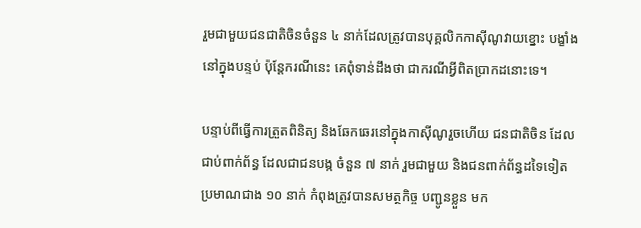រួមជាមួយជនជាតិចិនចំនួន ៤ នាក់ដែលត្រូវបានបុគ្គលិកកាស៊ីណូវាយខ្នោះ បង្ខាំងនៅក្នុងបន្ទប់ ប៉ុន្តែករណីនេះ គេពុំទាន់ដឹងថា ជាករណីអ្វីពិតប្រាកដនោះទេ។

បន្ទាប់ពីធ្វើការត្រួតពិនិត្យ និងឆែកឆេរនៅក្នុងកាស៊ីណូរួចហើយ ជនជាតិចិន ដែលជាប់ពាក់ព័ន្ធ ដែលជាជនបង្ក ចំនួន ៧ នាក់ រួមជាមួយ និងជនពាក់ព័ន្ធដទៃទៀត ប្រមាណជាង ១០ នាក់ កំពុងត្រូវបានសមត្ថកិច្ច បញ្ជូនខ្លួន មក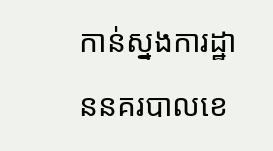កាន់ស្នងការដ្ឋាននគរបាលខេ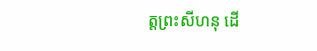ត្តព្រះសីហនុ ដើ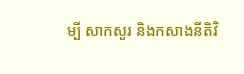ម្បី សាកសួរ និងកសាងនីតិវិ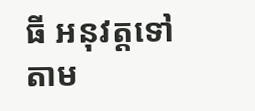ធី អនុវត្តទៅតាម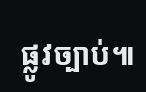ផ្លូវច្បាប់៕